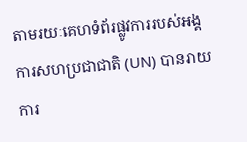តាមរយៈគេហទំព័រផ្លូវការរបស់អង្គការសហប្រជាជាតិ (UN) បានរាយការ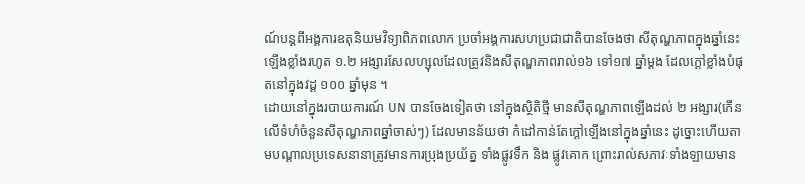ណ៍បន្ដពីអង្គការឧតុនិយមវិទ្យាពិភពលោក ប្រចាំអង្គការសហប្រជាជាតិបានចែងថា សីតុណ្ហភាពក្នុងឆ្នាំនេះឡើងខ្លាំងរហូត ១.២ អង្សារសែលហ្សុលដែលត្រូវនិងសីតុណ្ហភាពរាល់១៦ ទៅ១៧ ឆ្នាំម្ដង ដែលក្ដៅខ្លាំងបំផុតនៅក្នុងវដ្ដ ១០០ ឆ្នាំមុន ។
ដោយនៅក្នុងរបាយការណ៍ UN បានចែងទៀតថា នៅក្នុងស្ថិតិថ្មី មានសីតុណ្ហភាពឡើងដល់ ២ អង្សារ(កើនលើទំហំចំនួនសីតុណ្ហភាពឆ្នាំចាស់ៗ) ដែលមានន័យថា កំដៅកាន់តែក្ដៅឡើងនៅក្នុងឆ្នាំនេះ ដូច្នោះហើយតាមបណ្ដាលប្រទេសនានាត្រូវមានការប្រុងប្រយ័ត្ន ទាំងផ្លូវទឹក និង ផ្លូវគោក ព្រោះរាល់សភាវៈទាំងឡាយមាន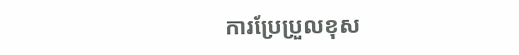ការប្រែប្រួលខុស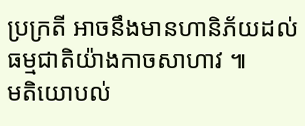ប្រក្រតី អាចនឹងមានហានិភ័យដល់ធម្មជាតិយ៉ាងកាចសាហាវ ៕
មតិយោបល់